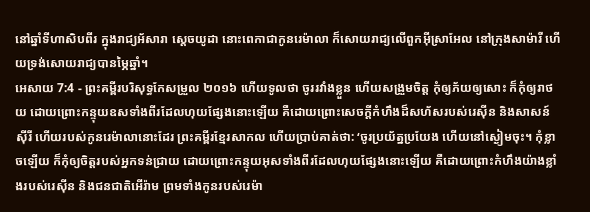នៅឆ្នាំទីហាសិបពីរ ក្នុងរាជ្យអ័សារា ស្តេចយូដា នោះពេកាជាកូនរេម៉ាលា ក៏សោយរាជ្យលើពួកអ៊ីស្រាអែល នៅក្រុងសាម៉ារី ហើយទ្រង់សោយរាជ្យបានម្ភៃឆ្នាំ។
អេសាយ 7:4 - ព្រះគម្ពីរបរិសុទ្ធកែសម្រួល ២០១៦ ហើយទូលថា ចូររវាំងខ្លួន ហើយសង្រួមចិត្ត កុំឲ្យភ័យឲ្យសោះ ក៏កុំឲ្យរាថយ ដោយព្រោះកន្ទុយឧសទាំងពីរដែលហុយផ្សែងនោះឡើយ គឺដោយព្រោះសេចក្ដីកំហឹងដ៏សហ័សរបស់រេស៊ីន និងសាសន៍ស៊ីរី ហើយរបស់កូនរេម៉ាលានោះដែរ ព្រះគម្ពីរខ្មែរសាកល ហើយប្រាប់គាត់ថា: ‘ចូរប្រយ័ត្នប្រយែង ហើយនៅស្ងៀមចុះ។ កុំខ្លាចឡើយ ក៏កុំឲ្យចិត្តរបស់អ្នកទន់ជ្រាយ ដោយព្រោះកន្ទុយអុសទាំងពីរដែលហុយផ្សែងនោះឡើយ គឺដោយព្រោះកំហឹងយ៉ាងខ្លាំងរបស់រេស៊ីន និងជនជាតិអើរ៉ាម ព្រមទាំងកូនរបស់រេម៉ា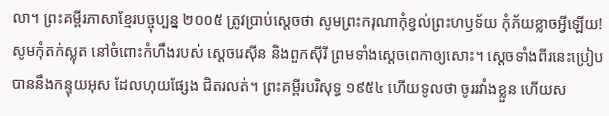លា។ ព្រះគម្ពីរភាសាខ្មែរបច្ចុប្បន្ន ២០០៥ ត្រូវប្រាប់ស្ដេចថា សូមព្រះករុណាកុំខ្វល់ព្រះហឫទ័យ កុំភ័យខ្លាចអ្វីឡើយ! សូមកុំតក់ស្លុត នៅចំពោះកំហឹងរបស់ ស្ដេចរេស៊ីន និងពួកស៊ីរី ព្រមទាំងស្ដេចពេកាឲ្យសោះ។ ស្ដេចទាំងពីរនេះប្រៀបបាននឹងកន្ទុយអុស ដែលហុយផ្សែង ជិតរលត់។ ព្រះគម្ពីរបរិសុទ្ធ ១៩៥៤ ហើយទូលថា ចូររវាំងខ្លួន ហើយស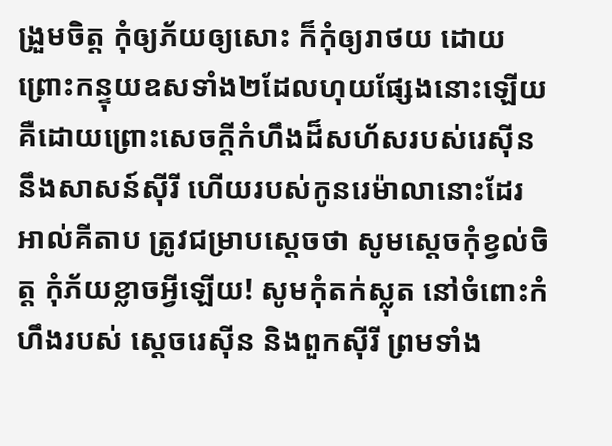ង្រួមចិត្ត កុំឲ្យភ័យឲ្យសោះ ក៏កុំឲ្យរាថយ ដោយព្រោះកន្ទុយឧសទាំង២ដែលហុយផ្សែងនោះឡើយ គឺដោយព្រោះសេចក្ដីកំហឹងដ៏សហ័សរបស់រេស៊ីន នឹងសាសន៍ស៊ីរី ហើយរបស់កូនរេម៉ាលានោះដែរ អាល់គីតាប ត្រូវជម្រាបស្ដេចថា សូមស្តេចកុំខ្វល់ចិត្ត កុំភ័យខ្លាចអ្វីឡើយ! សូមកុំតក់ស្លុត នៅចំពោះកំហឹងរបស់ ស្ដេចរេស៊ីន និងពួកស៊ីរី ព្រមទាំង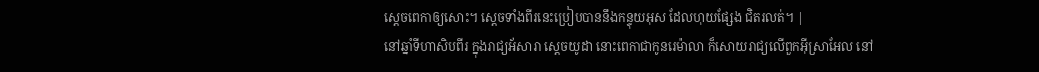ស្ដេចពេកាឲ្យសោះ។ ស្ដេចទាំងពីរនេះប្រៀបបាននឹងកន្ទុយអុស ដែលហុយផ្សែង ជិតរលត់។ |
នៅឆ្នាំទីហាសិបពីរ ក្នុងរាជ្យអ័សារា ស្តេចយូដា នោះពេកាជាកូនរេម៉ាលា ក៏សោយរាជ្យលើពួកអ៊ីស្រាអែល នៅ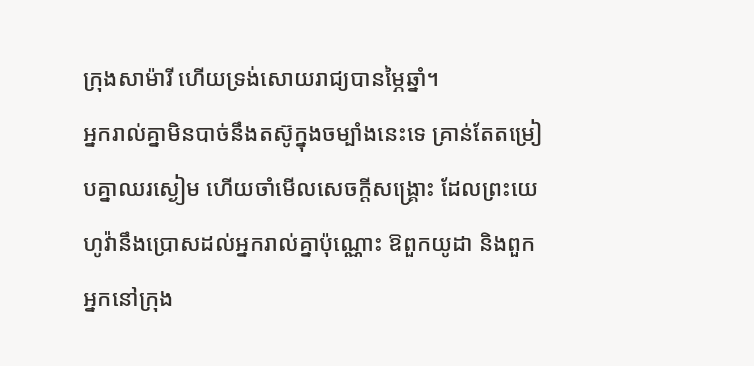ក្រុងសាម៉ារី ហើយទ្រង់សោយរាជ្យបានម្ភៃឆ្នាំ។
អ្នករាល់គ្នាមិនបាច់នឹងតស៊ូក្នុងចម្បាំងនេះទេ គ្រាន់តែតម្រៀបគ្នាឈរស្ងៀម ហើយចាំមើលសេចក្ដីសង្គ្រោះ ដែលព្រះយេហូវ៉ានឹងប្រោសដល់អ្នករាល់គ្នាប៉ុណ្ណោះ ឱពួកយូដា និងពួកអ្នកនៅក្រុង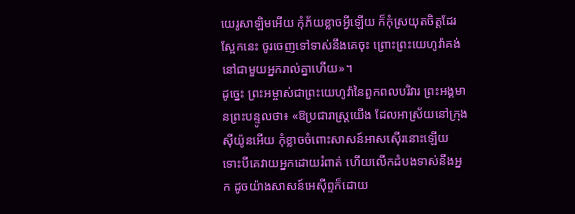យេរូសាឡិមអើយ កុំភ័យខ្លាចអ្វីឡើយ ក៏កុំស្រយុតចិត្តដែរ ស្អែកនេះ ចូរចេញទៅទាស់នឹងគេចុះ ព្រោះព្រះយេហូវ៉ាគង់នៅជាមួយអ្នករាល់គ្នាហើយ»។
ដូច្នេះ ព្រះអម្ចាស់ជាព្រះយេហូវ៉ានៃពួកពលបរិវារ ព្រះអង្គមានព្រះបន្ទូលថា៖ «ឱប្រជារាស្ត្រយើង ដែលអាស្រ័យនៅក្រុងស៊ីយ៉ូនអើយ កុំខ្លាចចំពោះសាសន៍អាសស៊ើរនោះឡើយ ទោះបីគេវាយអ្នកដោយរំពាត់ ហើយលើកដំបងទាស់នឹងអ្នក ដូចយ៉ាងសាសន៍អេស៊ីព្ទក៏ដោយ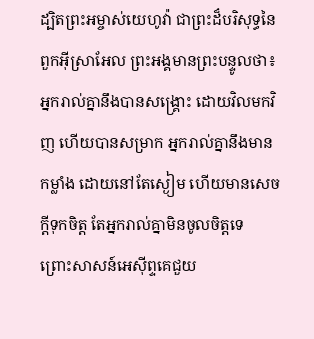ដ្បិតព្រះអម្ចាស់យេហូវ៉ា ជាព្រះដ៏បរិសុទ្ធនៃពួកអ៊ីស្រាអែល ព្រះអង្គមានព្រះបន្ទូលថា៖ អ្នករាល់គ្នានឹងបានសង្គ្រោះ ដោយវិលមកវិញ ហើយបានសម្រាក អ្នករាល់គ្នានឹងមានកម្លាំង ដោយនៅតែស្ងៀម ហើយមានសេចក្ដីទុកចិត្ត តែអ្នករាល់គ្នាមិនចូលចិត្តទេ
ព្រោះសាសន៍អេស៊ីព្ទគេជួយ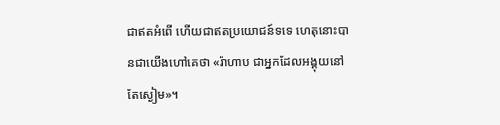ជាឥតអំពើ ហើយជាឥតប្រយោជន៍ទទេ ហេតុនោះបានជាយើងហៅគេថា «រ៉ាហាប ជាអ្នកដែលអង្គុយនៅតែស្ងៀម»។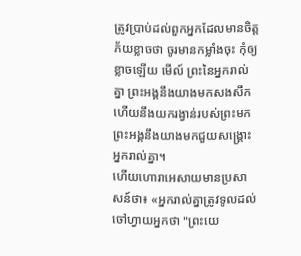ត្រូវប្រាប់ដល់ពួកអ្នកដែលមានចិត្តភ័យខ្លាចថា ចូរមានកម្លាំងចុះ កុំឲ្យខ្លាចឡើយ មើល៍ ព្រះនៃអ្នករាល់គ្នា ព្រះអង្គនឹងយាងមកសងសឹក ហើយនឹងយករង្វាន់របស់ព្រះមក ព្រះអង្គនឹងយាងមកជួយសង្គ្រោះអ្នករាល់គ្នា។
ហើយហោរាអេសាយមានប្រសាសន៍ថា៖ «អ្នករាល់គ្នាត្រូវទូលដល់ចៅហ្វាយអ្នកថា "ព្រះយេ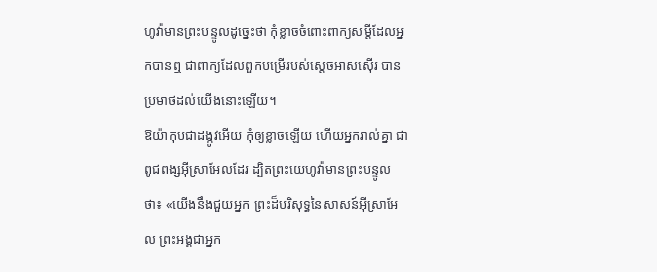ហូវ៉ាមានព្រះបន្ទូលដូច្នេះថា កុំខ្លាចចំពោះពាក្យសម្ដីដែលអ្នកបានឮ ជាពាក្យដែលពួកបម្រើរបស់ស្តេចអាសស៊ើរ បានប្រមាថដល់យើងនោះឡើយ។
ឱយ៉ាកុបជាដង្កូវអើយ កុំឲ្យខ្លាចឡើយ ហើយអ្នករាល់គ្នា ជាពូជពង្សអ៊ីស្រាអែលដែរ ដ្បិតព្រះយេហូវ៉ាមានព្រះបន្ទូលថា៖ «យើងនឹងជួយអ្នក ព្រះដ៏បរិសុទ្ធនៃសាសន៍អ៊ីស្រាអែល ព្រះអង្គជាអ្នក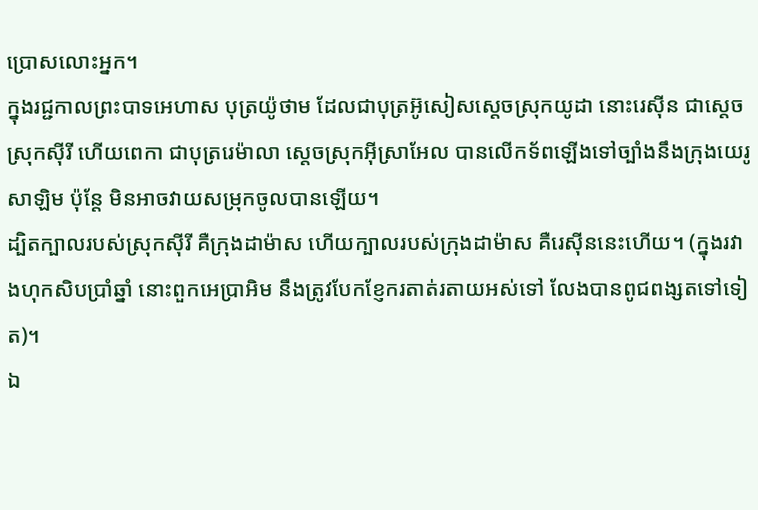ប្រោសលោះអ្នក។
ក្នុងរជ្ជកាលព្រះបាទអេហាស បុត្រយ៉ូថាម ដែលជាបុត្រអ៊ូសៀសស្តេចស្រុកយូដា នោះរេស៊ីន ជាស្តេចស្រុកស៊ីរី ហើយពេកា ជាបុត្ររេម៉ាលា ស្តេចស្រុកអ៊ីស្រាអែល បានលើកទ័ពឡើងទៅច្បាំងនឹងក្រុងយេរូសាឡិម ប៉ុន្តែ មិនអាចវាយសម្រុកចូលបានឡើយ។
ដ្បិតក្បាលរបស់ស្រុកស៊ីរី គឺក្រុងដាម៉ាស ហើយក្បាលរបស់ក្រុងដាម៉ាស គឺរេស៊ីននេះហើយ។ (ក្នុងរវាងហុកសិបប្រាំឆ្នាំ នោះពួកអេប្រាអិម នឹងត្រូវបែកខ្ញែករតាត់រតាយអស់ទៅ លែងបានពូជពង្សតទៅទៀត)។
ឯ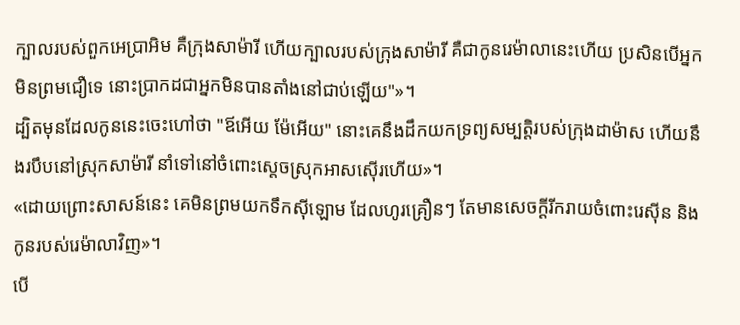ក្បាលរបស់ពួកអេប្រាអិម គឺក្រុងសាម៉ារី ហើយក្បាលរបស់ក្រុងសាម៉ារី គឺជាកូនរេម៉ាលានេះហើយ ប្រសិនបើអ្នកមិនព្រមជឿទេ នោះប្រាកដជាអ្នកមិនបានតាំងនៅជាប់ឡើយ"»។
ដ្បិតមុនដែលកូននេះចេះហៅថា "ឪអើយ ម៉ែអើយ" នោះគេនឹងដឹកយកទ្រព្យសម្បត្តិរបស់ក្រុងដាម៉ាស ហើយនឹងរបឹបនៅស្រុកសាម៉ារី នាំទៅនៅចំពោះស្តេចស្រុកអាសស៊ើរហើយ»។
«ដោយព្រោះសាសន៍នេះ គេមិនព្រមយកទឹកស៊ីឡោម ដែលហូរគ្រឿនៗ តែមានសេចក្ដីរីករាយចំពោះរេស៊ីន និងកូនរបស់រេម៉ាលាវិញ»។
បើ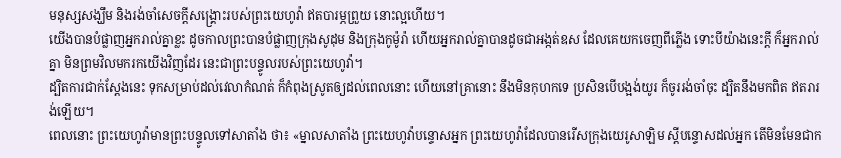មនុស្សសង្ឃឹម និងរង់ចាំសេចក្ដីសង្គ្រោះរបស់ព្រះយេហូវ៉ា ឥតបារម្ភព្រួយ នោះល្អហើយ។
យើងបានបំផ្លាញអ្នករាល់គ្នាខ្លះ ដូចកាលព្រះបានបំផ្លាញក្រុងសូដុម និងក្រុងកូម៉ូរ៉ា ហើយអ្នករាល់គ្នាបានដូចជាអង្កត់ឧស ដែលគេយកចេញពីភ្លើង ទោះបីយ៉ាងនេះក្ដី ក៏អ្នករាល់គ្នា មិនព្រមវិលមករកយើងវិញដែរ នេះជាព្រះបន្ទូលរបស់ព្រះយេហូវ៉ា។
ដ្បិតការជាក់ស្តែងនេះ ទុកសម្រាប់ដល់វេលាកំណត់ ក៏កំពុងស្រូតឲ្យដល់ពេលនោះ ហើយនៅគ្រានោះ នឹងមិនកុហកទេ ប្រសិនបើបង្អង់យូរ ក៏ចូររង់ចាំចុះ ដ្បិតនឹងមកពិត ឥតរារង់ឡើយ។
ពេលនោះ ព្រះយេហូវ៉ាមានព្រះបន្ទូលទៅសាតាំង ថា៖ «ម្នាលសាតាំង ព្រះយេហូវ៉ាបន្ទោសអ្នក ព្រះយេហូវ៉ាដែលបានរើសក្រុងយេរូសាឡិម ស្ដីបន្ទោសដល់អ្នក តើមិនមែនជាក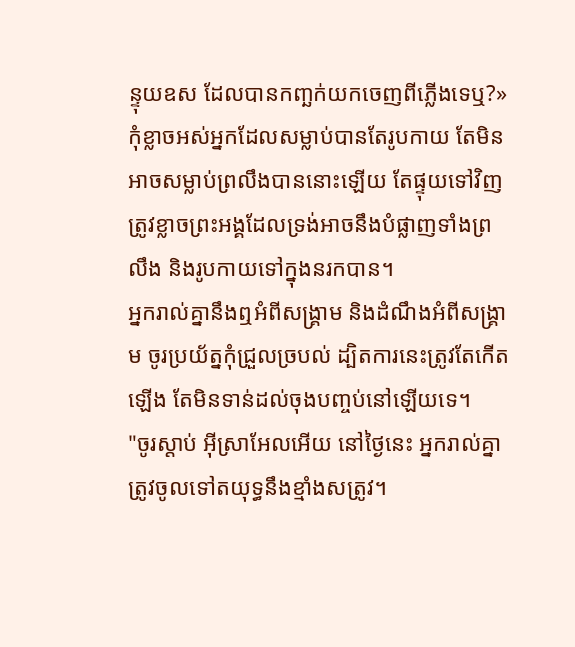ន្ទុយឧស ដែលបានកញ្ឆក់យកចេញពីភ្លើងទេឬ?»
កុំខ្លាចអស់អ្នកដែលសម្លាប់បានតែរូបកាយ តែមិនអាចសម្លាប់ព្រលឹងបាននោះឡើយ តែផ្ទុយទៅវិញ ត្រូវខ្លាចព្រះអង្គដែលទ្រង់អាចនឹងបំផ្លាញទាំងព្រលឹង និងរូបកាយទៅក្នុងនរកបាន។
អ្នករាល់គ្នានឹងឮអំពីសង្គ្រាម និងដំណឹងអំពីសង្គ្រាម ចូរប្រយ័ត្នកុំជ្រួលច្របល់ ដ្បិតការនេះត្រូវតែកើតឡើង តែមិនទាន់ដល់ចុងបញ្ចប់នៅឡើយទេ។
"ចូរស្តាប់ អ៊ីស្រាអែលអើយ នៅថ្ងៃនេះ អ្នករាល់គ្នាត្រូវចូលទៅតយុទ្ធនឹងខ្មាំងសត្រូវ។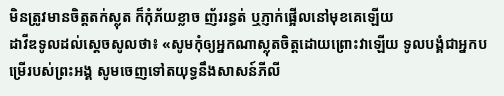មិនត្រូវមានចិត្តតក់ស្លុត ក៏កុំភ័យខ្លាច ញ័ររន្ធត់ ឬភ្ញាក់ផ្អើលនៅមុខគេឡើយ
ដាវីឌទូលដល់ស្ដេចសូលថា៖ «សូមកុំឲ្យអ្នកណាស្លុតចិត្តដោយព្រោះវាឡើយ ទូលបង្គំជាអ្នកបម្រើរបស់ព្រះអង្គ សូមចេញទៅតយុទ្ធនឹងសាសន៍ភីលី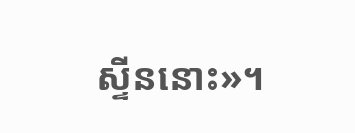ស្ទីននោះ»។